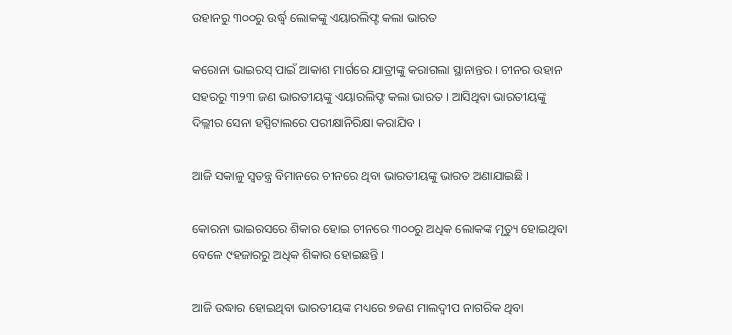ଉହାନରୁ ୩୦୦ରୁ ଉର୍ଦ୍ଧ୍ୱ ଲୋକଙ୍କୁ ଏୟାରଲିଫ୍ଟ କଲା ଭାରତ

କରୋନା ଭାଇରସ୍‌ ପାଇଁ ଆକାଶ ମାର୍ଗରେ ଯାତ୍ରୀଙ୍କୁ କରାଗଲା ସ୍ଥାନାନ୍ତର । ଚୀନର ଉହାନ ସହରରୁ ୩୨୩ ଜଣ ଭାରତୀୟଙ୍କୁ ଏୟାରଲିଫ୍ଟ କଲା ଭାରତ । ଆସିଥିବା ଭାରତୀୟଙ୍କୁ ଦିଲ୍ଲୀର ସେନା ହସ୍ପିଟାଲରେ ପରୀକ୍ଷାନିରିକ୍ଷା କରାଯିବ ।

ଆଜି ସକାଳୁ ସ୍ୱତନ୍ତ୍ର ବିମାନରେ ଚୀନରେ ଥିବା ଭାରତୀୟଙ୍କୁ ଭାରତ ଅଣାଯାଇଛି ।

କୋରନା ଭାଇରସରେ ଶିକାର ହୋଇ ଚୀନରେ ୩୦୦ରୁ ଅଧିକ ଲୋକଙ୍କ ମୃତ୍ୟୁ ହୋଇଥିବା ବେଳେ ୯ହଜାରରୁ ଅଧିକ ଶିକାର ହୋଇଛନ୍ତି ।

ଆଜି ଉଦ୍ଧାର ହୋଇଥିବା ଭାରତୀୟଙ୍କ ମଧ୍ୟରେ ୭ଜଣ ମାଲଦ୍ୱୀପ ନାଗରିକ ଥିବା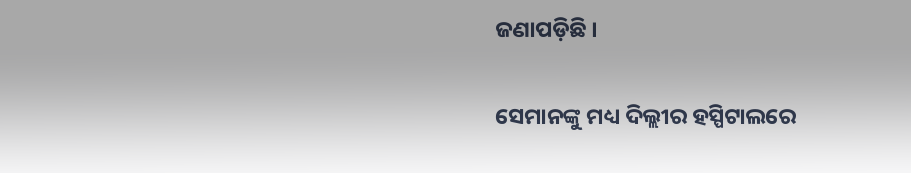ଜଣାପଡ଼ିଛି ।

ସେମାନଙ୍କୁ ମଧ୍ୟ ଦିଲ୍ଲୀର ହସ୍ପିଟାଲରେ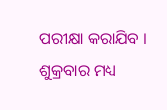ପରୀକ୍ଷା କରାଯିବ । ଶୁକ୍ରବାର ମଧ୍ୟ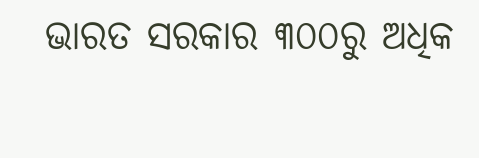ଭାରତ ସରକାର ୩୦୦ରୁ ଅଧିକ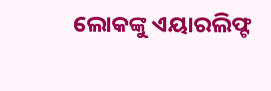ଲୋକଙ୍କୁ ଏୟାରଲିଫ୍ଟ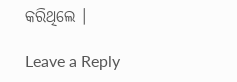କରିଥିଲେ ।

Leave a Reply